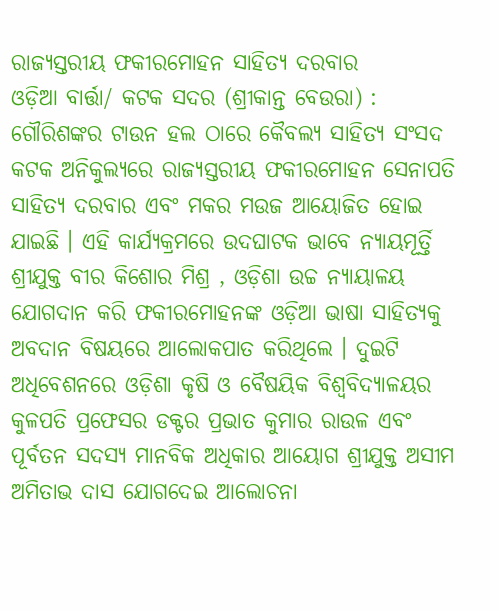ରାଜ୍ୟସ୍ତରୀୟ ଫକୀରମୋହନ ସାହିତ୍ୟ ଦରବାର
ଓଡ଼ିଆ ବାର୍ତ୍ତା/ କଟକ ସଦର (ଶ୍ରୀକାନ୍ତ ବେଉରା) : ଗୌରିଶଙ୍କର ଟାଉନ ହଲ ଠାରେ କୈବଲ୍ୟ ସାହିତ୍ୟ ସଂସଦ କଟକ ଅନିକୁଲ୍ୟରେ ରାଜ୍ୟସ୍ତରୀୟ ଫକୀରମୋହନ ସେନାପତି ସାହିତ୍ୟ ଦରବାର ଏବଂ ମକର ମଉଜ ଆୟୋଜିତ ହୋଇ ଯାଇଛି । ଏହି କାର୍ଯ୍ୟକ୍ରମରେ ଉଦଘାଟକ ଭାବେ ନ୍ୟାୟମୂର୍ତ୍ତି ଶ୍ରୀଯୁକ୍ତ ବୀର କିଶୋର ମିଶ୍ର , ଓଡ଼ିଶା ଉଚ୍ଚ ନ୍ୟାୟାଳୟ ଯୋଗଦାନ କରି ଫକୀରମୋହନଙ୍କ ଓଡ଼ିଆ ଭାଷା ସାହିତ୍ୟକୁ ଅବଦାନ ବିଷୟରେ ଆଲୋକପାତ କରିଥିଲେ । ଦୁଇଟି ଅଧିବେଶନରେ ଓଡ଼ିଶା କୃଷି ଓ ବୈଷୟିକ ବିଶ୍ବବିଦ୍ୟାଳୟର କୁଳପତି ପ୍ରଫେସର ଡକ୍ଟର ପ୍ରଭାତ କୁମାର ରାଉଳ ଏବଂ ପୂର୍ବତନ ସଦସ୍ୟ ମାନବିକ ଅଧିକାର ଆୟୋଗ ଶ୍ରୀଯୁକ୍ତ ଅସୀମ ଅମିତାଭ ଦାସ ଯୋଗଦେଇ ଆଲୋଚନା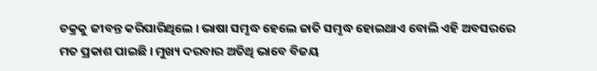ଚକ୍ରକୁ ଜୀବନ୍ତ କରିପାରିଥିଲେ । ଭାଷା ସମୃଦ୍ଧ ହେଲେ ଜାତି ସମୃଦ୍ଧ ହୋଇଥାଏ ବୋଲି ଏହି ଅବସରରେ ମତ ପ୍ରକାଶ ପାଇଛି । ମୁଖ୍ୟ ଦରବାର ଅତିଥି ଭାବେ ବିଜୟ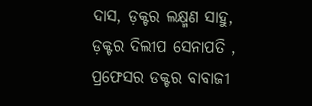ଦାସ, ଡ଼କ୍ଟର ଲକ୍ଷ୍ମଣ ସାହୁ, ଡ଼କ୍ଟର ଦିଲୀପ ସେନାପତି , ପ୍ରଫେସର ଡକ୍ଟର ବାବାଜୀ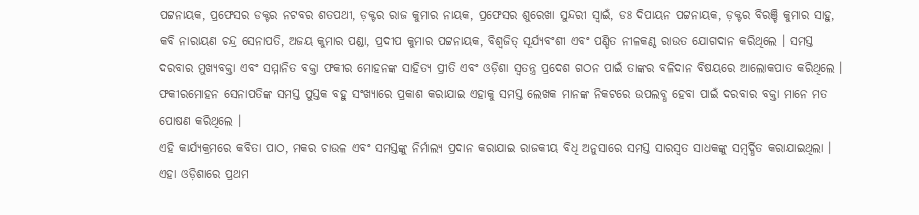ପଟ୍ଟନାୟକ, ପ୍ରଫେସର ଡକ୍ଟର ନଟବର ଶତପଥୀ, ଡ଼କ୍ଟର ରାଜ କୁମାର ନାୟକ, ପ୍ରଫେସର ଶୁରେଖା ସୁନ୍ଦରୀ ସ୍ୱାଇଁ, ଡଃ ଦିପାୟନ ପଟ୍ଟନାୟକ, ଡ଼କ୍ଟର ବିରଞ୍ଚି କୁମାର ସାହୁ, କବି ନାରାୟଣ ଚନ୍ଦ୍ର ସେନାପତି, ଅଜୟ କୁମାର ପଣ୍ଡା, ପ୍ରଦୀପ କୁମାର ପଟ୍ଟନାୟକ, ବିଶ୍ୱଜିତ୍ ସୂର୍ଯ୍ୟବଂଶୀ ଏବଂ ପଣ୍ଡିତ ନୀଳକଣ୍ଠ ରାଉତ ଯୋଗଦାନ କରିଥିଲେ । ସମସ୍ତ ଦରବାର ମୁଖ୍ୟବକ୍ତା ଏବଂ ସମ୍ମାନିତ ବକ୍ତା ଫକୀର ମୋହନଙ୍କ ସାହିତ୍ୟ ପ୍ରୀତି ଏବଂ ଓଡ଼ିଶା ସ୍ୱତନ୍ତ୍ର ପ୍ରଦେଶ ଗଠନ ପାଇଁ ତାଙ୍କର ବଳିଦାନ ବିଷୟରେ ଆଲୋକପାତ କରିଥିଲେ । ଫକୀରମୋହନ ସେନାପତିଙ୍କ ସମସ୍ତ ପୁସ୍ତକ ବହୁ ସଂଖ୍ୟାରେ ପ୍ରକାଶ କରାଯାଇ ଏହାକୁ ସମସ୍ତ ଲେଖକ ମାନଙ୍କ ନିକଟରେ ଉପଲବ୍ଧ ହେବା ପାଇଁ ଦରବାର ବକ୍ତା ମାନେ ମତ ପୋଷଣ କରିଥିଲେ ।
ଏହି କାର୍ଯ୍ୟକ୍ରମରେ କବିତା ପାଠ, ମକର ଚାଉଳ ଏବଂ ସମସ୍ତଙ୍କୁ ନିର୍ମାଲ୍ୟ ପ୍ରଦାନ କରାଯାଇ ରାଜକୀୟ ବିଧି ଅନୁସାରେ ସମସ୍ତ ସାରସ୍ବତ ସାଧକଙ୍କୁ ସମ୍ବର୍ଦ୍ଧିତ କରାଯାଇଥିଲା । ଏହା ଓଡ଼ିଶାରେ ପ୍ରଥମ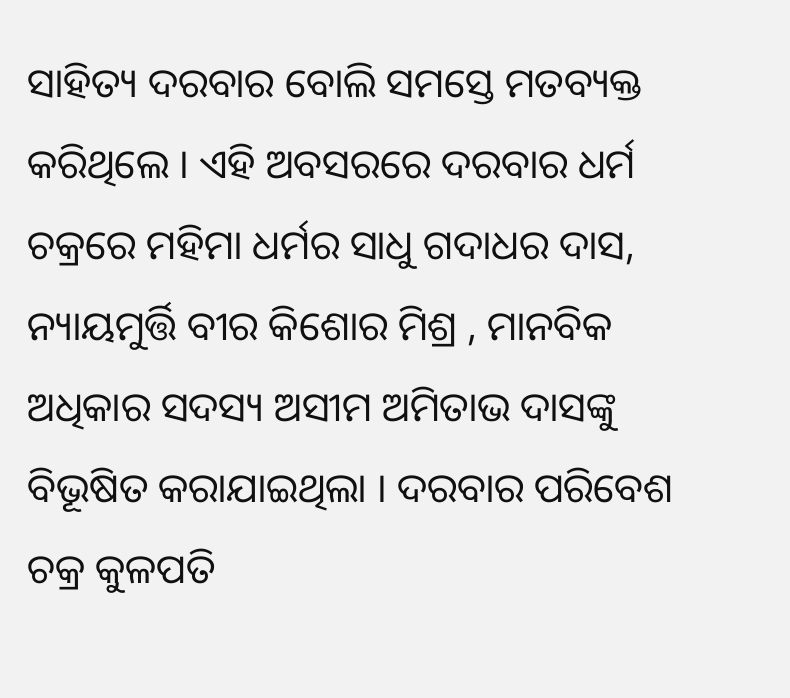ସାହିତ୍ୟ ଦରବାର ବୋଲି ସମସ୍ତେ ମତବ୍ୟକ୍ତ କରିଥିଲେ । ଏହି ଅବସରରେ ଦରବାର ଧର୍ମ ଚକ୍ରରେ ମହିମା ଧର୍ମର ସାଧୁ ଗଦାଧର ଦାସ, ନ୍ୟାୟମୁର୍ତ୍ତି ବୀର କିଶୋର ମିଶ୍ର , ମାନବିକ ଅଧିକାର ସଦସ୍ୟ ଅସୀମ ଅମିତାଭ ଦାସଙ୍କୁ ବିଭୂଷିତ କରାଯାଇଥିଲା । ଦରବାର ପରିବେଶ ଚକ୍ର କୁଳପତି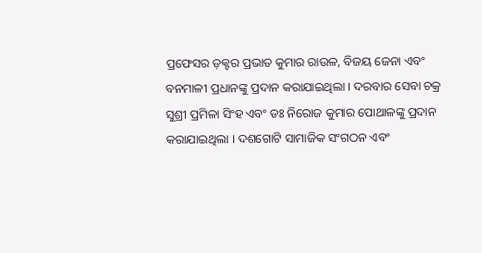ପ୍ରଫେସର ଡ଼କ୍ଟର ପ୍ରଭାତ କୁମାର ରାଉଳ, ବିଜୟ ଜେନା ଏବଂ ବନମାଳୀ ପ୍ରଧାନଙ୍କୁ ପ୍ରଦାନ କରାଯାଇଥିଲା । ଦରବାର ସେବା ଚକ୍ର ସୁଶ୍ରୀ ପ୍ରମିଳା ସିଂହ ଏବଂ ଡଃ ନିରୋଜ କୁମାର ପୋଥାଳଙ୍କୁ ପ୍ରଦାନ କରାଯାଇଥିଲା । ଦଶଗୋଟି ସାମାଜିକ ସଂଗଠନ ଏବଂ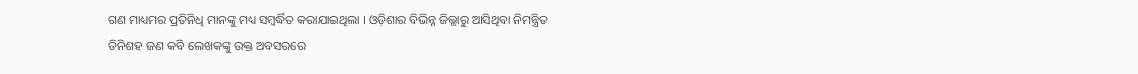ଗଣ ମାଧ୍ୟମର ପ୍ରତିନିଧି ମାନଙ୍କୁ ମଧ୍ୟ ସମ୍ବର୍ଦ୍ଧିତ କରାଯାଇଥିଲା । ଓଡ଼ିଶାର ବିଭିନ୍ନ ଜିଲ୍ଲାରୁ ଆସିଥିବା ନିମନ୍ତ୍ରିତ ତିନିଶହ ଜଣ କବି ଲେଖକଙ୍କୁ ଉକ୍ତ ଅବସରରେ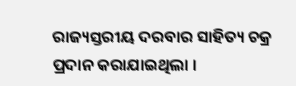ରାଜ୍ୟସ୍ତରୀୟ ଦରବାର ସାହିତ୍ୟ ଚକ୍ର ପ୍ରଦାନ କରାଯାଇଥିଲା ।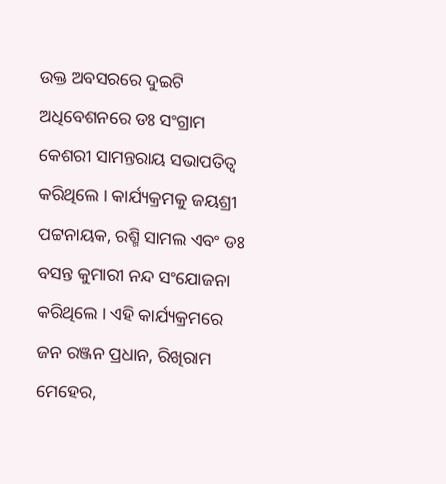ଉକ୍ତ ଅବସରରେ ଦୁଇଟି ଅଧିବେଶନରେ ଡଃ ସଂଗ୍ରାମ କେଶରୀ ସାମନ୍ତରାୟ ସଭାପତିତ୍ବ କରିଥିଲେ । କାର୍ଯ୍ୟକ୍ରମକୁ ଜୟଶ୍ରୀ ପଟ୍ଟନାୟକ, ରଶ୍ମି ସାମଲ ଏବଂ ଡଃ ବସନ୍ତ କୁମାରୀ ନନ୍ଦ ସଂଯୋଜନା କରିଥିଲେ । ଏହି କାର୍ଯ୍ୟକ୍ରମରେ ଜନ ରଞ୍ଜନ ପ୍ରଧାନ, ରିଖିରାମ ମେହେର,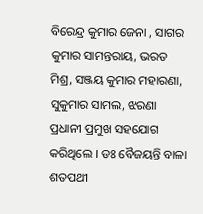ବିରେନ୍ଦ୍ର କୁମାର ଜେନା , ସାଗର କୁମାର ସାମନ୍ତରାୟ, ଭରତ ମିଶ୍ର, ସଞ୍ଜୟ କୁମାର ମହାରଣା, ସୁକୁମାର ସାମଲ, ଝରଣା ପ୍ରଧାନୀ ପ୍ରମୁଖ ସହଯୋଗ କରିଥିଲେ । ଡଃ ବୈଜୟନ୍ତି ବାଳା ଶତପଥୀ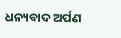ଧନ୍ୟବାଦ ଅର୍ପଣ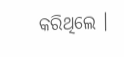କରିଥିଲେ ।